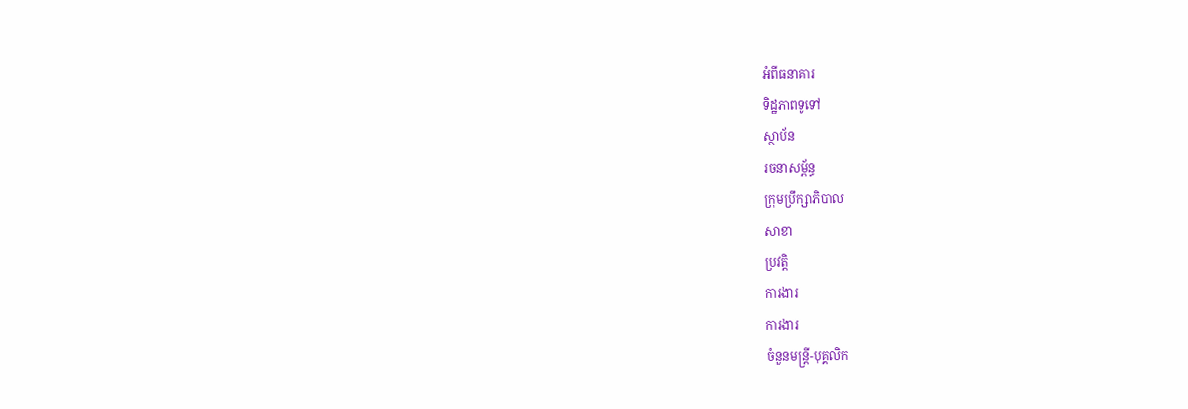អំពីធនាគារ
ទិដ្ឋភាពទូទៅ
ស្ថាប័ន
រចនាសម្ព័ន្ធ
ក្រុមប្រឹក្សាភិបាល
សាខា
ប្រវត្តិ
ការងារ
ការងារ
ចំនួនមន្ត្រី-បុគ្គលិក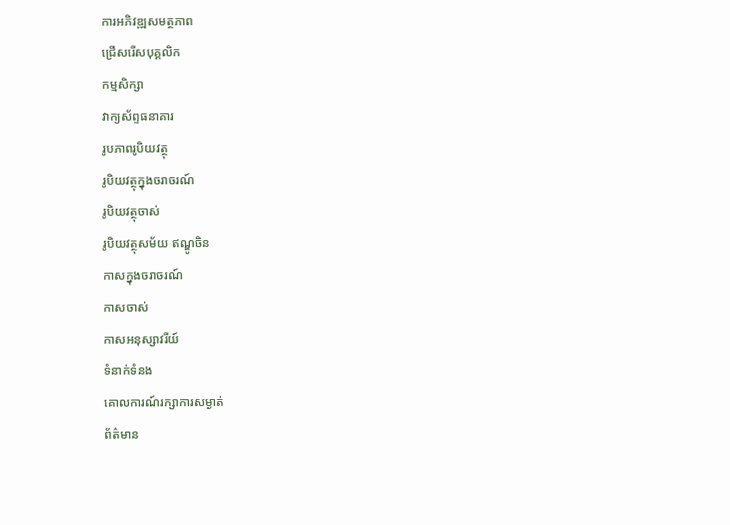ការអភិវឌ្ឍសមត្ថភាព
ជ្រើសរើសបុគ្គលិក
កម្មសិក្សា
វាក្យស័ព្ទធនាគារ
រូបភាពរូបិយវត្ថុ
រូបិយវត្ថុក្នុងចរាចរណ៍
រូបិយវត្ថុចាស់
រូបិយវត្ថុសម័យ ឥណ្ឌូចិន
កាសក្នុងចរាចរណ៍
កាសចាស់
កាសអនុស្សាវរីយ៍
ទំនាក់ទំនង
គោលការណ៍រក្សាការសម្ងាត់
ព័ត៌មាន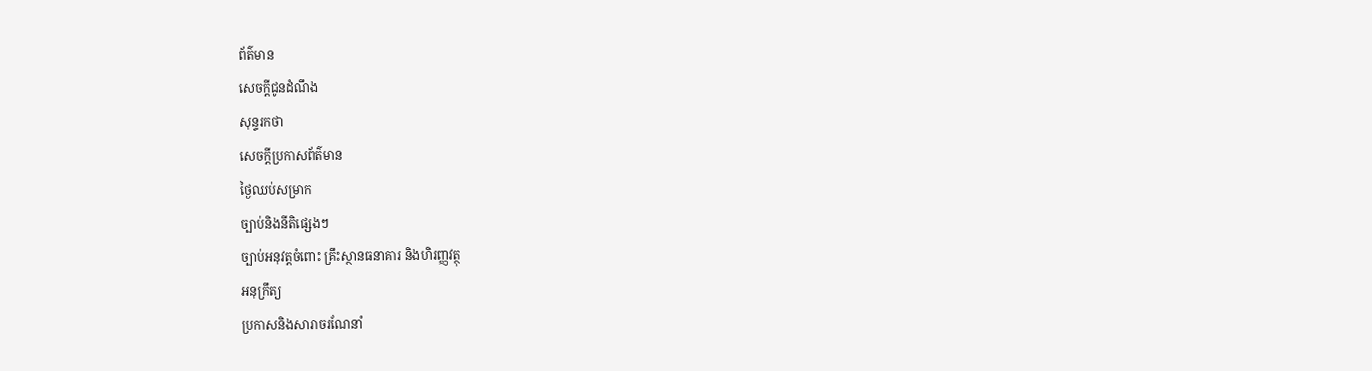ព័ត៌មាន
សេចក្តីជូនដំណឹង
សុន្ទរកថា
សេចក្តីប្រកាសព័ត៌មាន
ថ្ងៃឈប់សម្រាក
ច្បាប់និងនីតិផ្សេងៗ
ច្បាប់អនុវត្តចំពោះ គ្រឹះស្ថានធនាគារ និងហិរញ្ញវត្ថុ
អនុក្រឹត្យ
ប្រកាសនិងសារាចរណែនាំ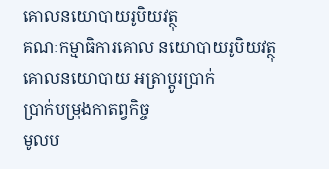គោលនយោបាយរូបិយវត្ថុ
គណៈកម្មាធិការគោល នយោបាយរូបិយវត្ថុ
គោលនយោបាយ អត្រាប្តូរប្រាក់
ប្រាក់បម្រុងកាតព្វកិច្ច
មូលប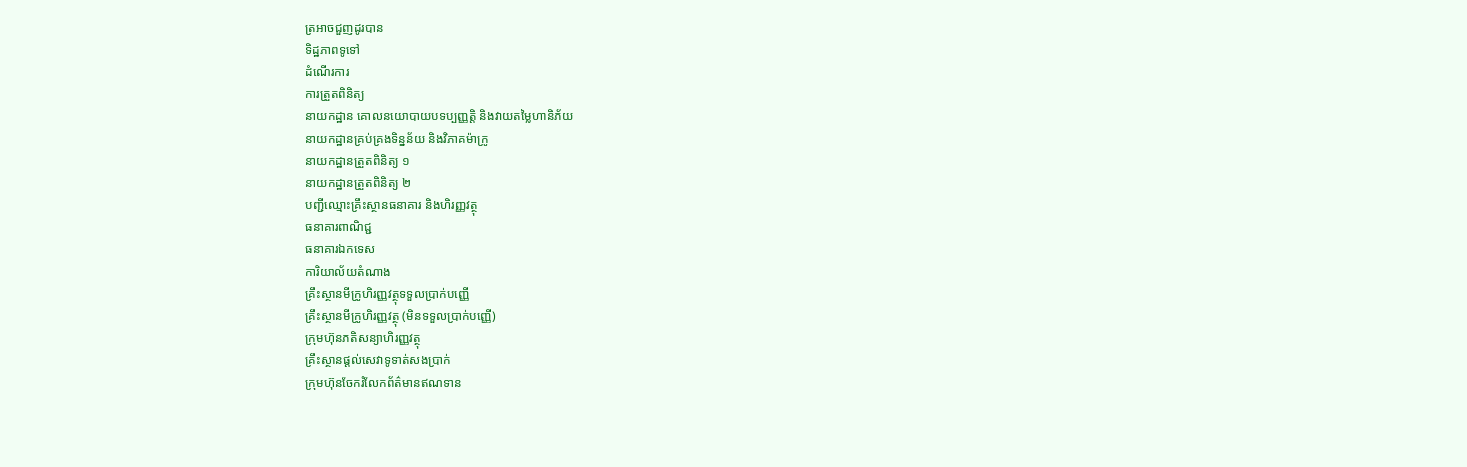ត្រអាចជួញដូរបាន
ទិដ្ឋភាពទូទៅ
ដំណើរការ
ការត្រួតពិនិត្យ
នាយកដ្ឋាន គោលនយោបាយបទប្បញ្ញត្តិ និងវាយតម្លៃហានិភ័យ
នាយកដ្ឋានគ្រប់គ្រងទិន្នន័យ និងវិភាគម៉ាក្រូ
នាយកដ្ឋានត្រួតពិនិត្យ ១
នាយកដ្ឋានត្រួតពិនិត្យ ២
បញ្ជីឈ្មោះគ្រឹះស្ថានធនាគារ និងហិរញ្ញវត្ថុ
ធនាគារពាណិជ្ជ
ធនាគារឯកទេស
ការិយាល័យតំណាង
គ្រឹះស្ថានមីក្រូហិរញ្ញវត្ថុទទួលប្រាក់បញ្ញើ
គ្រឹះស្ថានមីក្រូហិរញ្ញវត្ថុ (មិនទទួលប្រាក់បញ្ញើ)
ក្រុមហ៊ុនភតិសន្យាហិរញ្ញវត្ថុ
គ្រឹះស្ថានផ្ដល់សេវាទូទាត់សងប្រាក់
ក្រុមហ៊ុនចែករំលែកព័ត៌មានឥណទាន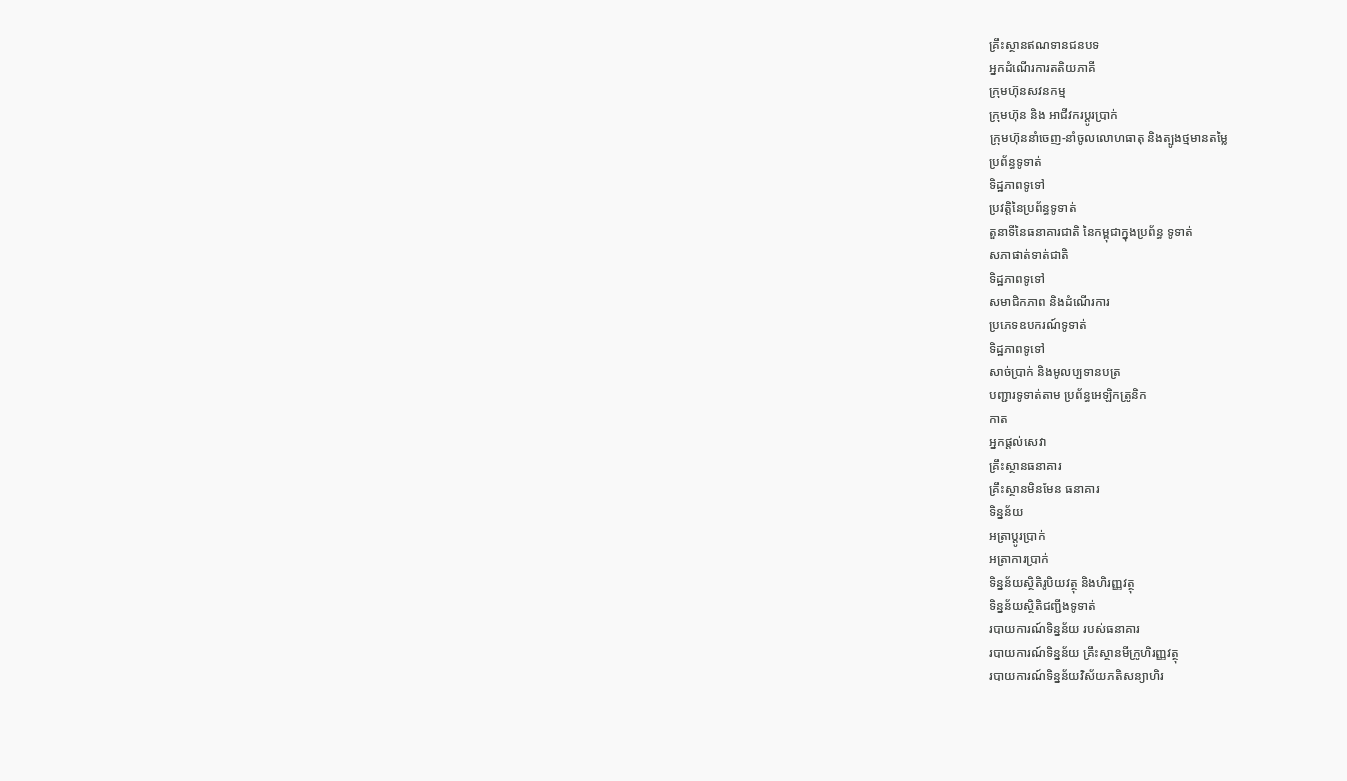គ្រឹះស្ថានឥណទានជនបទ
អ្នកដំណើរការតតិយភាគី
ក្រុមហ៊ុនសវនកម្ម
ក្រុមហ៊ុន និង អាជីវករប្តូរប្រាក់
ក្រុមហ៊ុននាំចេញ-នាំចូលលោហធាតុ និងត្បូងថ្មមានតម្លៃ
ប្រព័ន្ធទូទាត់
ទិដ្ឋភាពទូទៅ
ប្រវត្តិនៃប្រព័ន្ធទូទាត់
តួនាទីនៃធនាគារជាតិ នៃកម្ពុជាក្នុងប្រព័ន្ធ ទូទាត់
សភាផាត់ទាត់ជាតិ
ទិដ្ឋភាពទូទៅ
សមាជិកភាព និងដំណើរការ
ប្រភេទឧបករណ៍ទូទាត់
ទិដ្ឋភាពទូទៅ
សាច់ប្រាក់ និងមូលប្បទានបត្រ
បញ្ជារទូទាត់តាម ប្រព័ន្ធអេឡិកត្រូនិក
កាត
អ្នកផ្តល់សេវា
គ្រឹះស្ថានធនាគារ
គ្រឹះស្ថានមិនមែន ធនាគារ
ទិន្នន័យ
អត្រាប្តូរបា្រក់
អត្រាការប្រាក់
ទិន្នន័យស្ថិតិរូបិយវត្ថុ និងហិរញ្ញវត្ថុ
ទិន្នន័យស្ថិតិជញ្ជីងទូទាត់
របាយការណ៍ទិន្នន័យ របស់ធនាគារ
របាយការណ៍ទិន្នន័យ គ្រឹះស្ថានមីក្រូហិរញ្ញវត្ថុ
របាយការណ៍ទិន្នន័យវិស័យភតិសន្យាហិរ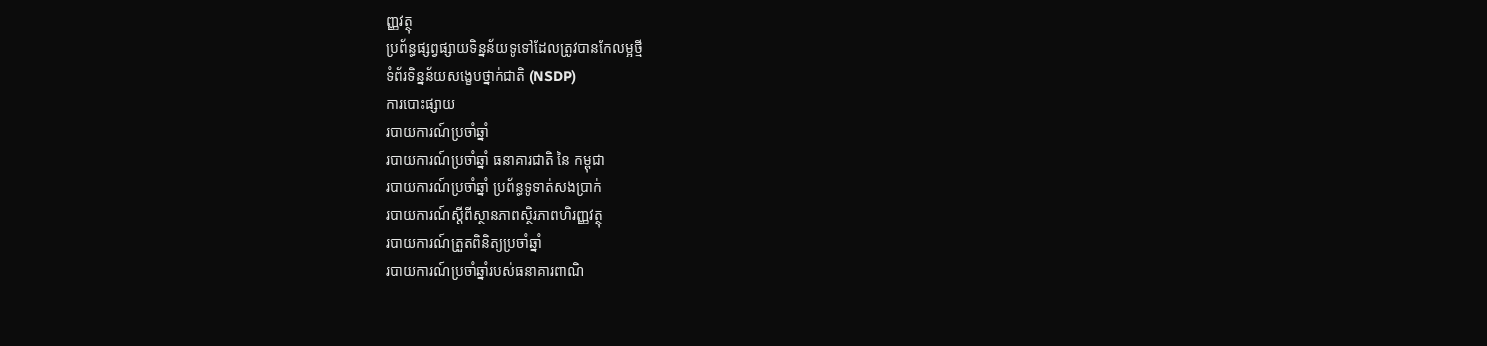ញ្ញវត្ថុ
ប្រព័ន្ធផ្សព្វផ្សាយទិន្នន័យទូទៅដែលត្រូវបានកែលម្អថ្មី
ទំព័រទិន្នន័យសង្ខេបថ្នាក់ជាតិ (NSDP)
ការបោះផ្សាយ
របាយការណ៍ប្រចាំឆ្នាំ
របាយការណ៍ប្រចាំឆ្នាំ ធនាគារជាតិ នៃ កម្ពុជា
របាយការណ៍ប្រចាំឆ្នាំ ប្រព័ន្ធទូទាត់សងប្រាក់
របាយការណ៍ស្តីពីស្ថានភាពស្ថិរភាពហិរញ្ញវត្ថុ
របាយការណ៍ត្រួតពិនិត្យប្រចាំឆ្នាំ
របាយការណ៍ប្រចាំឆ្នាំរបស់ធនាគារពាណិ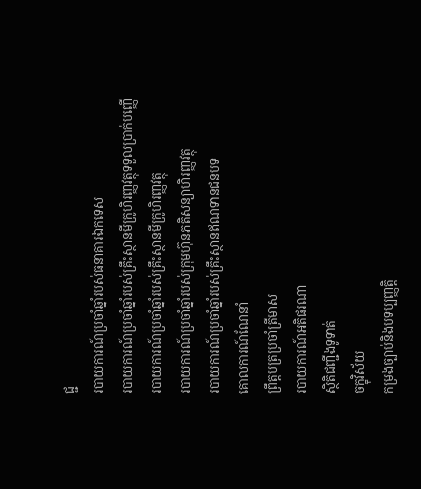ជ្ជ
របាយការណ៍ប្រចាំឆ្នាំរបស់ធនាគារឯកទេស
របាយការណ៍ប្រចាំឆ្នាំរបស់គ្រឹះស្ថានមីក្រូហិរញ្ញវត្ថុទទួលប្រាក់បញ្ញើ
របាយការណ៍ប្រចាំឆ្នាំរបស់គ្រឹះស្ថានមីក្រូហិរញ្ញវត្ថុ
របាយការណ៍ប្រចាំឆ្នាំរបស់ក្រុមហ៊ុនភតិសន្យាហិរញ្ញវត្ថុ
របាយការណ៍ប្រចាំឆ្នាំរបស់គ្រឹះស្ថានឥណទានជនបទ
គោលការណ៍ណែនាំ
ព្រឹត្តបត្រប្រចាំត្រីមាស
របាយការណ៍អតិផរណា
ស្ថិតិជញ្ជីងទូទាត់
ចក្ខុវិស័យ
កម្រងច្បាប់និងបទប្បញ្ញត្តិ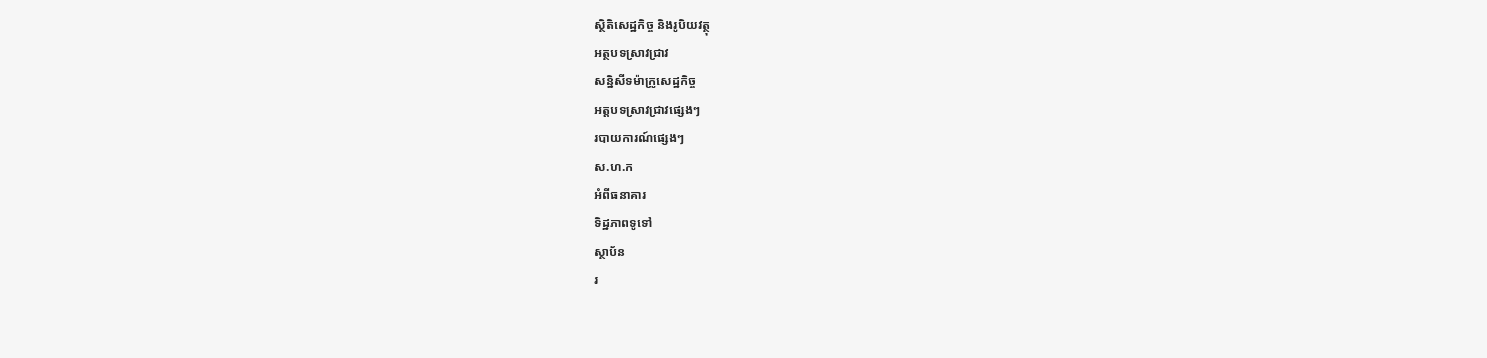ស្ថិតិសេដ្ឋកិច្ច និងរូបិយវត្ថុ
អត្ថបទស្រាវជ្រាវ
សន្និសីទម៉ាក្រូសេដ្ឋកិច្ច
អត្តបទស្រាវជ្រាវផ្សេងៗ
របាយការណ៍ផ្សេងៗ
ស.ហ.ក
អំពីធនាគារ
ទិដ្ឋភាពទូទៅ
ស្ថាប័ន
រ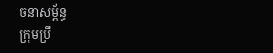ចនាសម្ព័ន្ធ
ក្រុមប្រឹ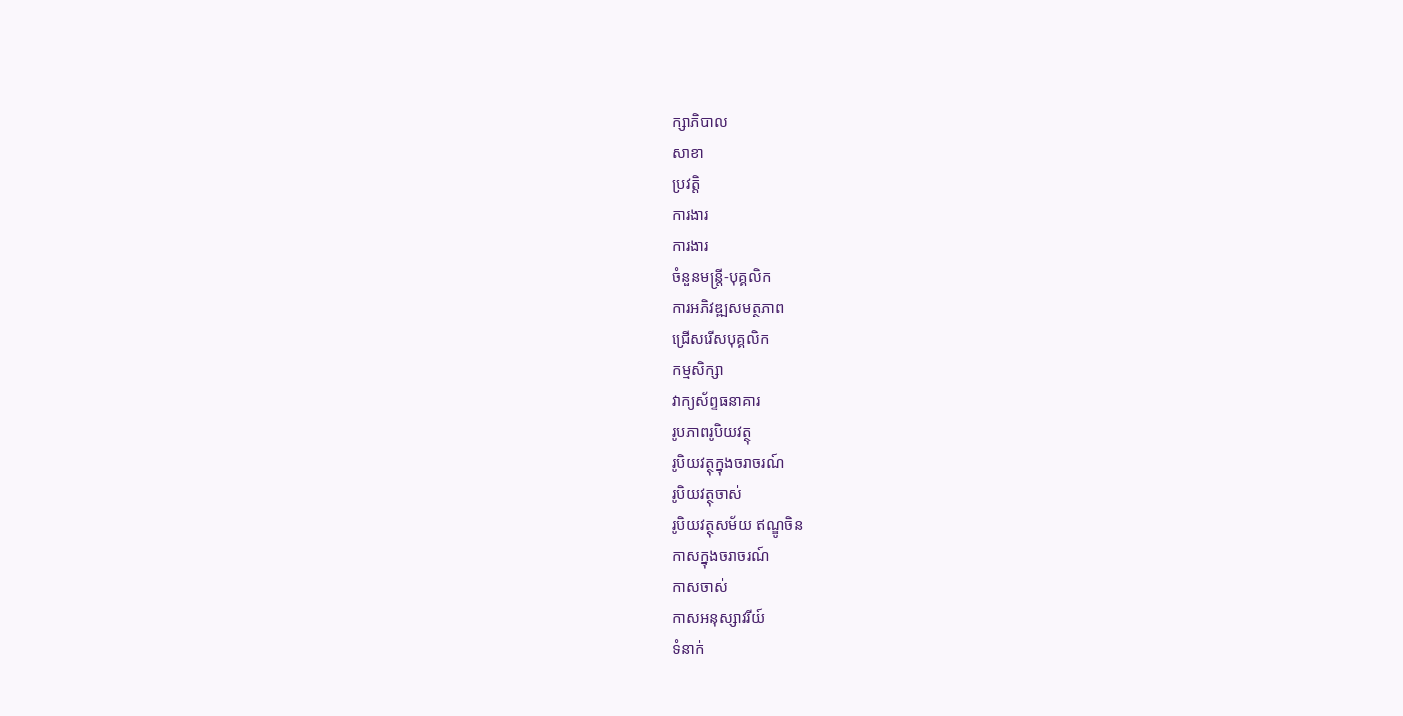ក្សាភិបាល
សាខា
ប្រវត្តិ
ការងារ
ការងារ
ចំនួនមន្ត្រី-បុគ្គលិក
ការអភិវឌ្ឍសមត្ថភាព
ជ្រើសរើសបុគ្គលិក
កម្មសិក្សា
វាក្យស័ព្ទធនាគារ
រូបភាពរូបិយវត្ថុ
រូបិយវត្ថុក្នុងចរាចរណ៍
រូបិយវត្ថុចាស់
រូបិយវត្ថុសម័យ ឥណ្ឌូចិន
កាសក្នុងចរាចរណ៍
កាសចាស់
កាសអនុស្សាវរីយ៍
ទំនាក់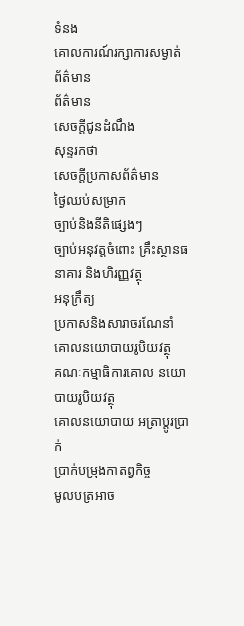ទំនង
គោលការណ៍រក្សាការសម្ងាត់
ព័ត៌មាន
ព័ត៌មាន
សេចក្តីជូនដំណឹង
សុន្ទរកថា
សេចក្តីប្រកាសព័ត៌មាន
ថ្ងៃឈប់សម្រាក
ច្បាប់និងនីតិផ្សេងៗ
ច្បាប់អនុវត្តចំពោះ គ្រឹះស្ថានធនាគារ និងហិរញ្ញវត្ថុ
អនុក្រឹត្យ
ប្រកាសនិងសារាចរណែនាំ
គោលនយោបាយរូបិយវត្ថុ
គណៈកម្មាធិការគោល នយោបាយរូបិយវត្ថុ
គោលនយោបាយ អត្រាប្តូរប្រាក់
ប្រាក់បម្រុងកាតព្វកិច្ច
មូលបត្រអាច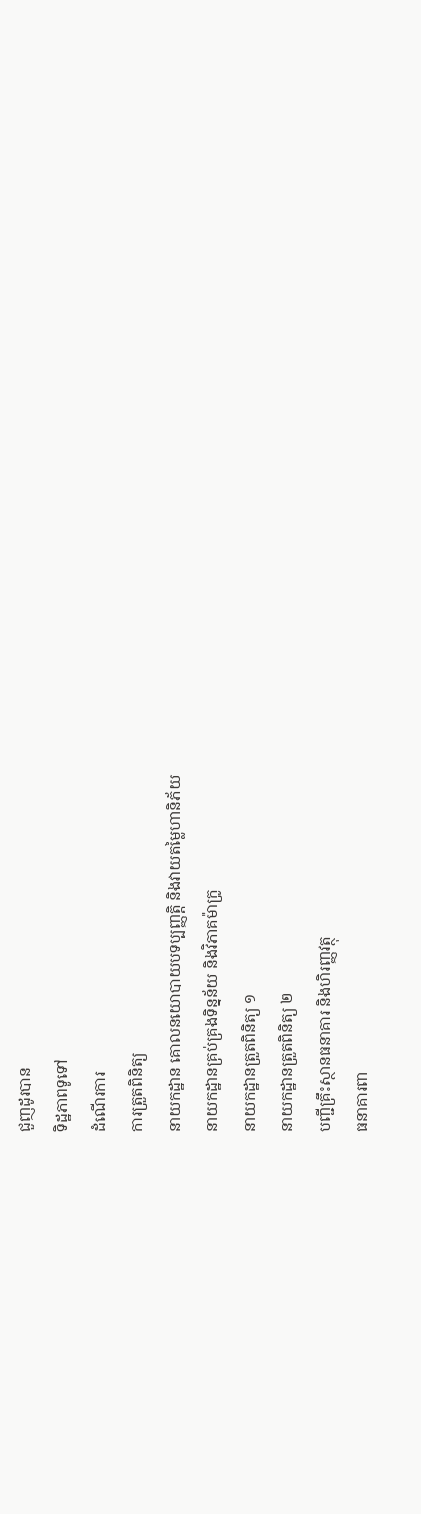ជួញដូរបាន
ទិដ្ឋភាពទូទៅ
ដំណើរការ
ការត្រួតពិនិត្យ
នាយកដ្ឋាន គោលនយោបាយបទប្បញ្ញត្តិ និងវាយតម្លៃហានិភ័យ
នាយកដ្ឋានគ្រប់គ្រងទិន្នន័យ និងវិភាគម៉ាក្រូ
នាយកដ្ឋានត្រួតពិនិត្យ ១
នាយកដ្ឋានត្រួតពិនិត្យ ២
បញ្ជីគ្រឹះស្ថានធនាគារ និងហិរញ្ញវត្ថុ
ធនាគារពា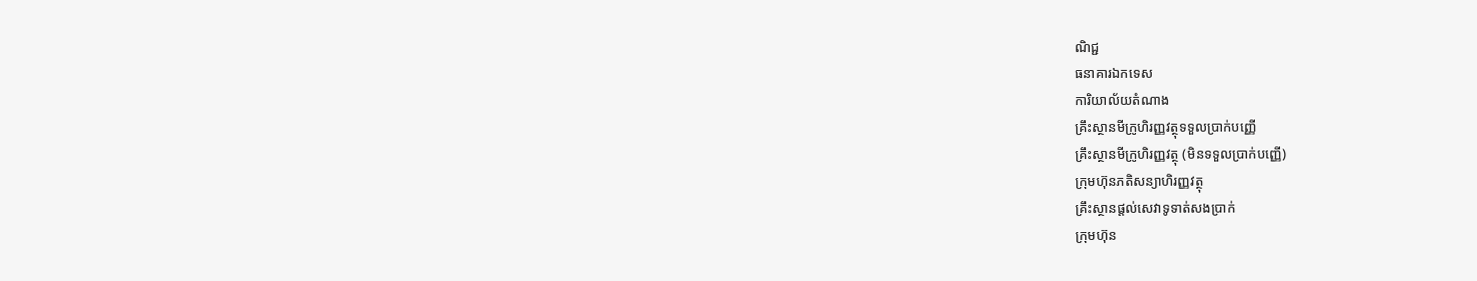ណិជ្ជ
ធនាគារឯកទេស
ការិយាល័យតំណាង
គ្រឹះស្ថានមីក្រូហិរញ្ញវត្ថុទទួលប្រាក់បញ្ញើ
គ្រឹះស្ថានមីក្រូហិរញ្ញវត្ថុ (មិនទទួលប្រាក់បញ្ញើ)
ក្រុមហ៊ុនភតិសន្យាហិរញ្ញវត្ថុ
គ្រឹះស្ថានផ្ដល់សេវាទូទាត់សងប្រាក់
ក្រុមហ៊ុន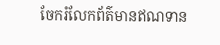ចែករំលែកព័ត៌មានឥណទាន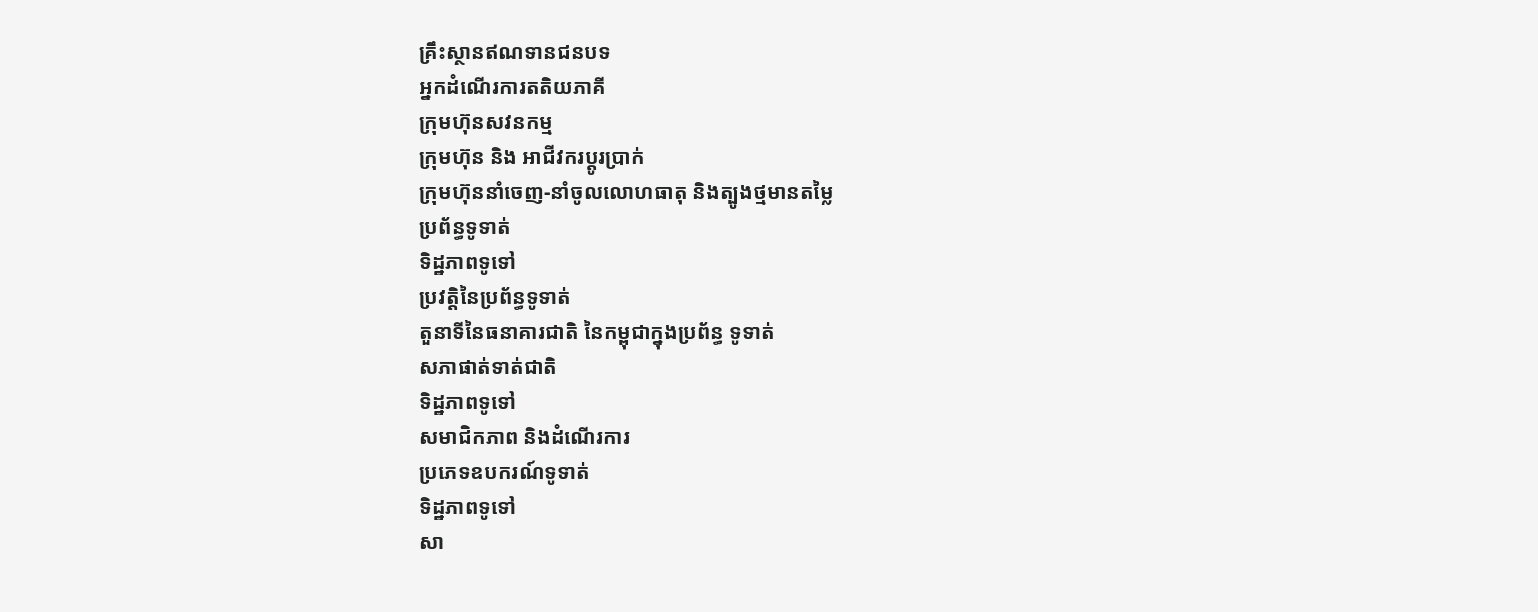គ្រឹះស្ថានឥណទានជនបទ
អ្នកដំណើរការតតិយភាគី
ក្រុមហ៊ុនសវនកម្ម
ក្រុមហ៊ុន និង អាជីវករប្តូរប្រាក់
ក្រុមហ៊ុននាំចេញ-នាំចូលលោហធាតុ និងត្បូងថ្មមានតម្លៃ
ប្រព័ន្ធទូទាត់
ទិដ្ឋភាពទូទៅ
ប្រវត្តិនៃប្រព័ន្ធទូទាត់
តួនាទីនៃធនាគារជាតិ នៃកម្ពុជាក្នុងប្រព័ន្ធ ទូទាត់
សភាផាត់ទាត់ជាតិ
ទិដ្ឋភាពទូទៅ
សមាជិកភាព និងដំណើរការ
ប្រភេទឧបករណ៍ទូទាត់
ទិដ្ឋភាពទូទៅ
សា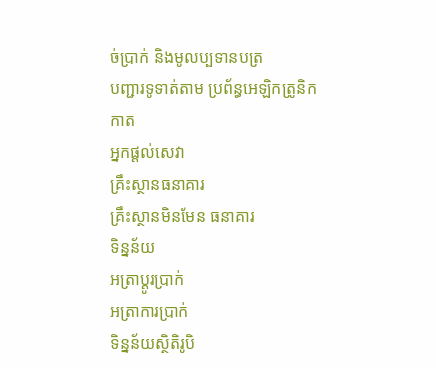ច់ប្រាក់ និងមូលប្បទានបត្រ
បញ្ជារទូទាត់តាម ប្រព័ន្ធអេឡិកត្រូនិក
កាត
អ្នកផ្តល់សេវា
គ្រឹះស្ថានធនាគារ
គ្រឹះស្ថានមិនមែន ធនាគារ
ទិន្នន័យ
អត្រាប្តូរបា្រក់
អត្រាការប្រាក់
ទិន្នន័យស្ថិតិរូបិ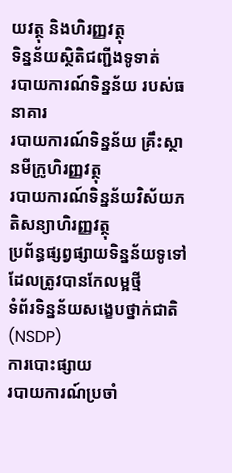យវត្ថុ និងហិរញ្ញវត្ថុ
ទិន្នន័យស្ថិតិជញ្ជីងទូទាត់
របាយការណ៍ទិន្នន័យ របស់ធនាគារ
របាយការណ៍ទិន្នន័យ គ្រឹះស្ថានមីក្រូហិរញ្ញវត្ថុ
របាយការណ៍ទិន្នន័យវិស័យភតិសន្យាហិរញ្ញវត្ថុ
ប្រព័ន្ធផ្សព្វផ្សាយទិន្នន័យទូទៅដែលត្រូវបានកែលម្អថ្មី
ទំព័រទិន្នន័យសង្ខេបថ្នាក់ជាតិ (NSDP)
ការបោះផ្សាយ
របាយការណ៍ប្រចាំ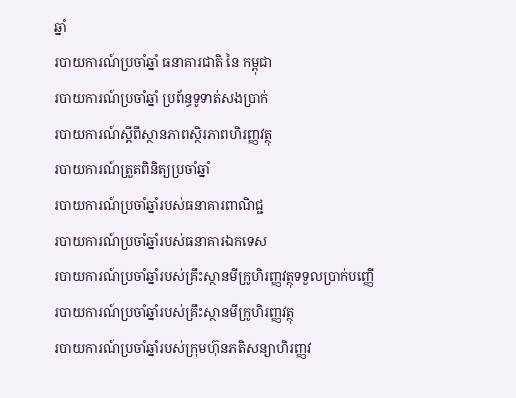ឆ្នាំ
របាយការណ៍ប្រចាំឆ្នាំ ធនាគារជាតិ នៃ កម្ពុជា
របាយការណ៍ប្រចាំឆ្នាំ ប្រព័ន្ធទូទាត់សងប្រាក់
របាយការណ៍ស្តីពីស្ថានភាពស្ថិរភាពហិរញ្ញវត្ថុ
របាយការណ៍ត្រួតពិនិត្យប្រចាំឆ្នាំ
របាយការណ៍ប្រចាំឆ្នាំរបស់ធនាគារពាណិជ្ជ
របាយការណ៍ប្រចាំឆ្នាំរបស់ធនាគារឯកទេស
របាយការណ៍ប្រចាំឆ្នាំរបស់គ្រឹះស្ថានមីក្រូហិរញ្ញវត្ថុទទួលប្រាក់បញ្ញើ
របាយការណ៍ប្រចាំឆ្នាំរបស់គ្រឹះស្ថានមីក្រូហិរញ្ញវត្ថុ
របាយការណ៍ប្រចាំឆ្នាំរបស់ក្រុមហ៊ុនភតិសន្យាហិរញ្ញវ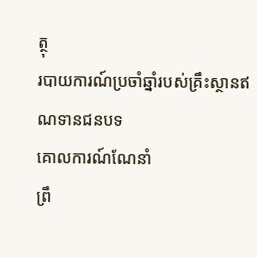ត្ថុ
របាយការណ៍ប្រចាំឆ្នាំរបស់គ្រឹះស្ថានឥណទានជនបទ
គោលការណ៍ណែនាំ
ព្រឹ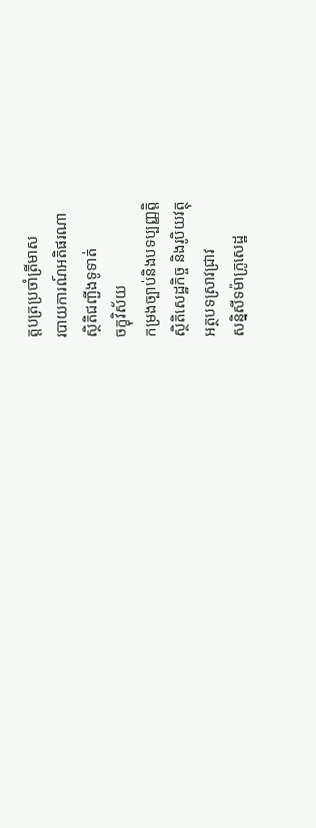ត្តបត្រប្រចាំត្រីមាស
របាយការណ៍អតិផរណា
ស្ថិតិជញ្ជីងទូទាត់
ចក្ខុវិស័យ
កម្រងច្បាប់និងបទប្បញ្ញត្តិ
ស្ថិតិសេដ្ឋកិច្ច និងរូបិយវត្ថុ
អត្ថបទស្រាវជ្រាវ
សន្និសីទម៉ាក្រូសេដ្ឋ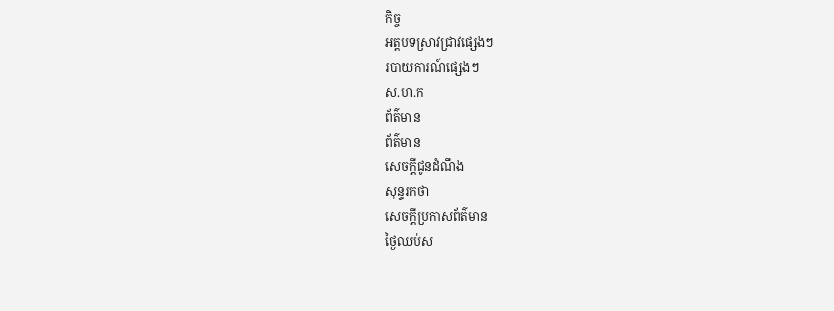កិច្ច
អត្តបទស្រាវជ្រាវផ្សេងៗ
របាយការណ៍ផ្សេងៗ
ស.ហ.ក
ព័ត៌មាន
ព័ត៌មាន
សេចក្តីជូនដំណឹង
សុន្ទរកថា
សេចក្តីប្រកាសព័ត៌មាន
ថ្ងៃឈប់ស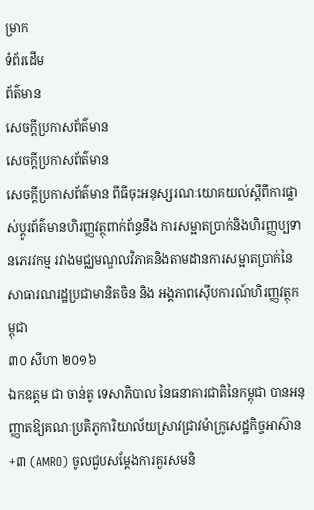ម្រាក
ទំព័រដើម
ព័ត៌មាន
សេចក្តីប្រកាសព័ត៌មាន
សេចក្តីប្រកាសព័ត៌មាន
សេចក្តីប្រកាសព័ត៌មាន ពីធីចុះអនុស្សរណៈយោគយល់ស្តីពីការផ្លាស់ប្តូរព័ត៌មានហិរញ្ញវត្ថុពាក់ព័ន្ធនឹង ការសម្អាតប្រាក់និងហិរញ្ញប្បទានភេរវកម្ម រវាងមជ្ឈមណ្ឌលវិភាគនិងតាមដានការសម្អាតប្រាក់នៃសាធារណរដ្ឋប្រជាមានិតចិន និង អង្គភាពស៊ើបការណ៍ហិរញ្ញវត្ថុកម្ពុជា
៣០ សីហា ២០១៦
ឯកឧត្តម ជា ចាន់តូ ទេសាភិបាល នៃធនាគារជាតិនៃកម្ពុជា បានអនុញ្ញាតឱ្យគណៈប្រតិភូការិយាល័យស្រាវជ្រាវម៉ាក្រូសេដ្ឋកិច្ចអាស៊ាន+៣ (AMRO) ចូលជួបសម្តែងការគួរសមនិ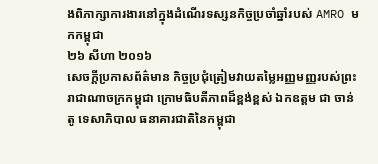ងពិភាក្សាការងារនៅក្នុងដំណើរទស្សនកិច្ចប្រចាំឆ្នាំរបស់ AMRO មកកម្ពុជា
២៦ សីហា ២០១៦
សេចក្តីប្រកាសព័ត៌មាន កិច្ចប្រជុំត្រៀមវាយតម្លៃអញ្ញមញ្ញរបស់ព្រះរាជាណាចក្រកម្ពុជា ក្រោមធិបតីភាពដ៏ខ្ពង់ខ្ពស់ ឯកឧត្តម ជា ចាន់តូ ទេសាភិបាល ធនាគារជាតិនៃកម្ពុជា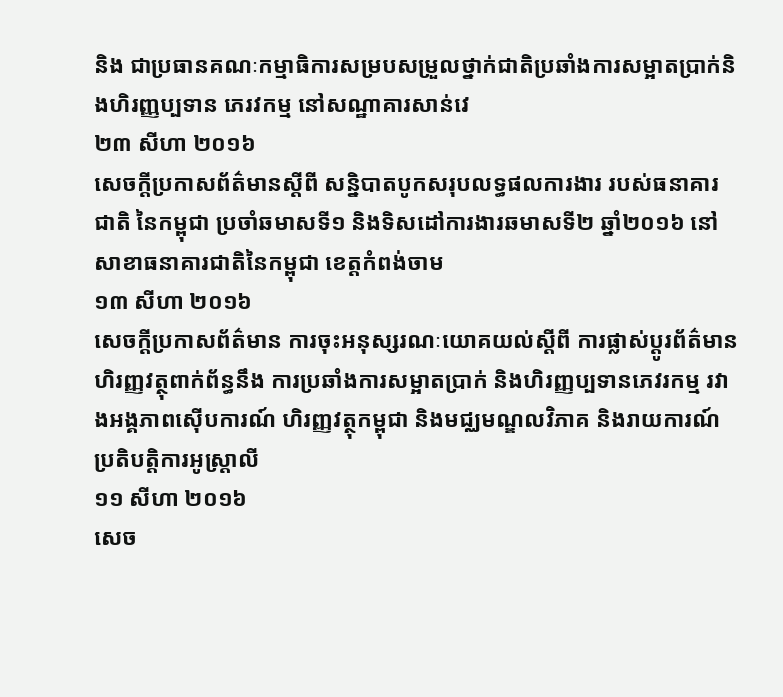និង ជាប្រធានគណៈកម្មាធិការសម្របសម្រួលថ្នាក់ជាតិប្រឆាំងការសម្អាតប្រាក់និងហិរញ្ញប្បទាន ភេរវកម្ម នៅសណ្ឋាគារសាន់វេ
២៣ សីហា ២០១៦
សេចក្តីប្រកាសព័ត៌មានស្តីពី សន្និបាតបូកសរុបលទ្ធផលការងារ របស់ធនាគារជាតិ នៃកម្ពុជា ប្រចាំឆមាសទី១ និងទិសដៅការងារឆមាសទី២ ឆ្នាំ២០១៦ នៅសាខាធនាគារជាតិនៃកម្ពុជា ខេត្តកំពង់ចាម
១៣ សីហា ២០១៦
សេចក្តីប្រកាសព័ត៌មាន ការចុះអនុស្សរណៈយោគយល់ស្តីពី ការផ្លាស់ប្តូរព័ត៌មានហិរញ្ញវត្ថុពាក់ព័ន្ធនឹង ការប្រឆាំងការសម្អាតប្រាក់ និងហិរញ្ញប្បទានភេវរកម្ម រវាងអង្គភាពស៊ើបការណ៍ ហិរញ្ញវត្ថុកម្ពុជា និងមជ្ឈមណ្ឌលវិភាគ និងរាយការណ៍ប្រតិបត្តិការអូស្ត្រាលី
១១ សីហា ២០១៦
សេច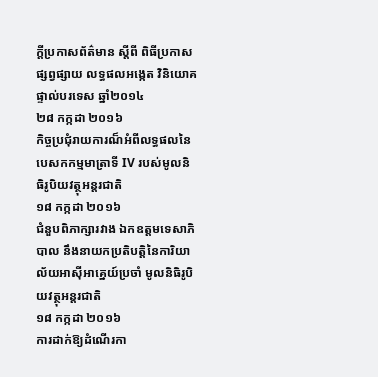ក្តីប្រកាសព័ត៌មាន ស្តីពី ពិធីប្រកាសផ្សព្វផ្សាយ លទ្ធផលអង្កេត វិនិយោគផ្ទាល់បរទេស ឆ្នាំ២០១៤
២៨ កក្កដា ២០១៦
កិច្ចប្រជុំរាយការណ៏អំពីលទ្ធផលនៃបេសកកម្មមាត្រាទី IV របស់មូលនិធិរូបិយវត្ថុអន្តរជាតិ
១៨ កក្កដា ២០១៦
ជំនួបពិភាក្សារវាង ឯកឧត្តមទេសាភិបាល នឹងនាយកប្រតិបត្តិនៃការិយាល័យអាស៊ីអាគ្នេយ៍ប្រចាំ មូលនិធិរូបិយវត្ថុអន្តរជាតិ
១៨ កក្កដា ២០១៦
ការដាក់ឱ្យដំណើរកា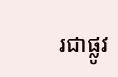រជាផ្លូវ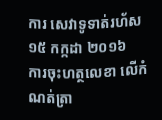ការ សេវាទូទាត់រហ័ស
១៥ កក្កដា ២០១៦
ការចុះហត្ថលេខា លើកំណត់ត្រា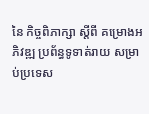នៃ កិច្ចពិភាក្សា ស្តីពី គម្រោងអភិវឌ្ឍ ប្រព័ន្ធទូទាត់រាយ សម្រាប់ប្រទេស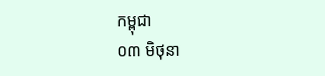កម្ពុជា
០៣ មិថុនា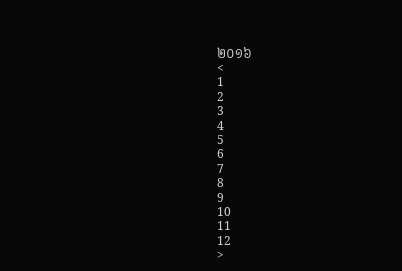២០១៦
<
1
2
3
4
5
6
7
8
9
10
11
12
>